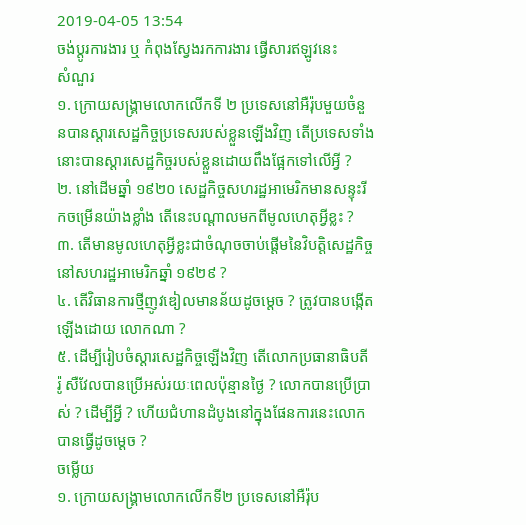2019-04-05 13:54
ចង់ប្តូរការងារ ឬ កំពុងស្វែងរកការងារ ផ្វើសារឥឡូវនេះ
សំណួរ
១. ក្រោយសង្រ្គាមលោកលើកទី ២ ប្រទេសនៅអឺរ៉ុបមួយចំនួនបានស្ដារសេដ្ឋកិច្ចប្រទេសរបស់ខ្លួនឡើងវិញ តើប្រទេសទាំងនោះបានស្ដារសេដ្ឋកិច្ចរបស់ខ្លួនដោយពឹងផ្អែកទៅលើអ្វី ?
២. នៅដើមឆ្នាំ ១៩២០ សេដ្ឋកិច្ចសហរដ្ឋអាមេរិកមានសន្ទុះរីកចម្រើនយ៉ាងខ្លាំង តើនេះបណ្ដាលមកពីមូលហេតុអ្វីខ្លះ ?
៣. តើមានមូលហេតុអ្វីខ្លះជាចំណុចចាប់ផ្ដើមនៃវិបត្តិសេដ្ឋកិច្ចនៅសហរដ្ឋអាមេរិកឆ្នាំ ១៩២៩ ?
៤. តើវិធានការថ្មីញូវឌៀលមានន័យដូចម្ដេច ? ត្រូវបានបង្កើតឡើងដោយ លោកណា ?
៥. ដើម្បីរៀបចំស្ដារសេដ្ឋកិច្ចឡើងវិញ តើលោកប្រធានាធិបតី រ៉ូ សឺវែលបានប្រើអស់រយៈពេលប៉ុន្មានថ្ងៃ ? លោកបានប្រើប្រាស់ ? ដើម្បីអ្វី ? ហើយជំហានដំបូងនៅក្នុងផែនការនេះលោកបានធ្វើដូចម្ដេច ?
ចម្លើយ
១. ក្រោយសង្រ្គាមលោកលើកទី២ ប្រទេសនៅអឺរ៉ុប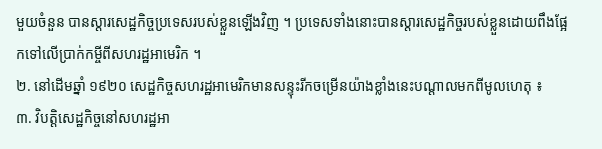មួយចំនួន បានស្ដារសេដ្ឋកិច្ចប្រទេសរបស់ខ្លួនឡើងវិញ ។ ប្រទេសទាំងនោះបានស្ដារសេដ្ឋកិច្ចរបស់ខ្លួនដោយពឹងផ្អែកទៅលើប្រាក់កម្ចីពីសហរដ្ឋអាមេរិក ។
២. នៅដើមឆ្នាំ ១៩២០ សេដ្ឋកិច្ចសហរដ្ឋអាមេរិកមានសន្ទុះរីកចម្រើនយ៉ាងខ្លាំងនេះបណ្ដាលមកពីមូលហេតុ ៖
៣. វិបត្តិសេដ្ឋកិច្ចនៅសហរដ្ឋអា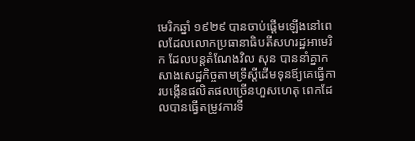មេរិកឆ្នាំ ១៩២៩ បានចាប់ផ្ដើមឡើងនៅពេលដែលលោកប្រធានាធិបតីសហរដ្ឋអាមេរិក ដែលបន្ដតំណែងវិល សុន បាននាំគ្នាកសាងសេដ្ឋកិច្ចតាមទ្រឹស្ដីដើមទុនឪ្យគេធ្វើការបង្កើនផលិតផលច្រើនហួសហេតុ ពេកដែលបានធ្វើតម្រូវការទី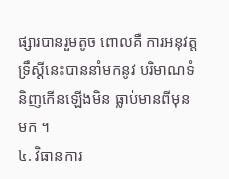ផ្សារបានរួមតូច ពោលគឺ ការអនុវត្តទ្រឹស្ដីនេះបាននាំមកនូវ បរិមាណទំនិញកើនឡើងមិន ធ្លាប់មានពីមុនមក ។
៤. វិធានការ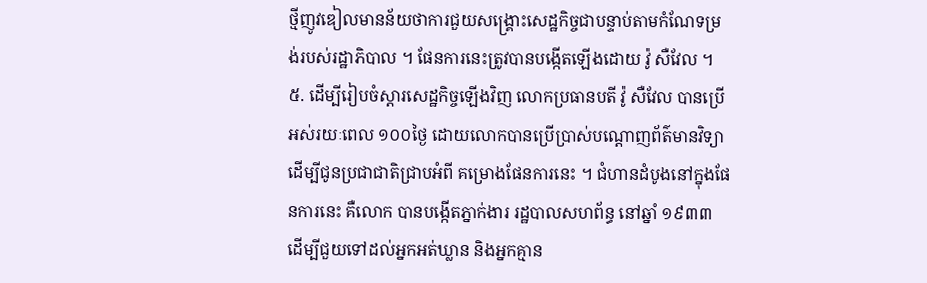ថ្មីញូវឌៀលមានន័យថាការជួយសង្រ្គោះសេដ្ឋកិច្ចជាបន្ទាប់តាមកំណែទម្រង់របស់រដ្ឋាភិបាល ។ ផែនការនេះត្រូវបានបង្កើតឡើងដោយ វ៉ូ សឺវែល ។
៥. ដើម្បីរៀបចំស្ដារសេដ្ឋកិច្ចឡើងវិញ លោកប្រធានបតី វ៉ូ សឺវែល បានប្រើអស់រយៈពេល ១០០ថ្ងៃ ដោយលោកបានប្រើប្រាស់បណ្ដោញព័ត៌មានវិទ្យាដើម្បីជូនប្រជាជាតិជ្រាបអំពី គម្រោងផែនការនេះ ។ ជំហានដំបូងនៅក្នុងផែនការនេះ គឺលោក បានបង្កើតភ្នាក់ងារ រដ្ឋបាលសហព័ន្ធ នៅឆ្នាំ ១៩៣៣ ដើម្បីជួយទៅដល់អ្នកអត់ឃ្លាន និងអ្នកគ្មាន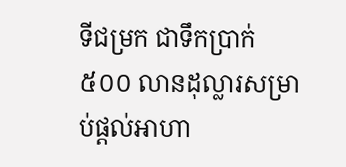ទីជម្រក ជាទឹកប្រាក់ ៥០០ លានដុល្លារសម្រាប់ផ្ដល់អាហា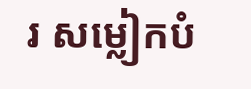រ សម្លៀកបំ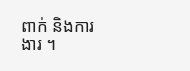ពាក់ និងការងារ ។